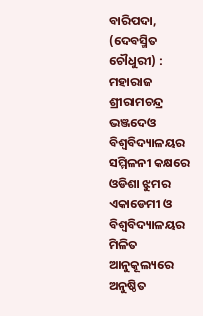ବାରିପଦା, (ଦେବସ୍ମିତ ଚୌଧୁରୀ) : ମହାରାଜ ଶ୍ରୀରାମଚନ୍ଦ୍ର ଭଞ୍ଜଦେଓ ବିଶ୍ୱବିଦ୍ୟାଳୟର ସମ୍ମିଳନୀ କକ୍ଷରେ ଓଡିଶା ଝୁମର ଏକାଡେମୀ ଓ ବିଶ୍ଵବିଦ୍ୟାଳୟର ମିଳିତ ଆନୁକୂଲ୍ୟରେ ଅନୁଷ୍ଠିତ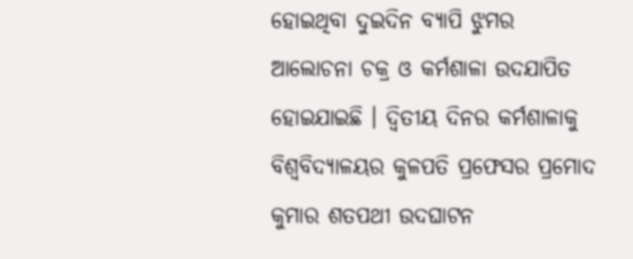ହୋଇଥିବା ଦୁଇଦିନ ବ୍ୟାପି ଝୁମର ଆଲୋଚନା ଚକ୍ର ଓ କର୍ମଶାଳା ଉଦଯାପିତ ହୋଇଯାଇଛି । ଦ୍ୱିତୀୟ ଦିନର କର୍ମଶାଳାକୁ ବିଶ୍ୱବିଦ୍ୟାଳୟର କୁଳପତି ପ୍ରଫେସର ପ୍ରମୋଦ କୁମାର ଶତପଥୀ ଉଦଘାଟନ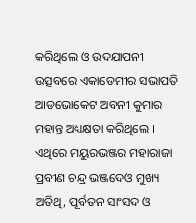କରିଥିଲେ ଓ ଉଦଯାପନୀ ଉତ୍ସବରେ ଏକାଡେମୀର ସଭାପତି ଆଡଭୋକେଟ ଅବନୀ କୁମାର ମହାନ୍ତ ଅଧ୍ୟକ୍ଷତା କରିଥିଲେ । ଏଥିରେ ମୟୁରଭଞ୍ଜର ମହାରାଜା ପ୍ରବୀଣ ଚନ୍ଦ୍ର ଭଞ୍ଜଦେଓ ମୁଖ୍ୟ ଅତିଥି, ପୂର୍ବତନ ସାଂସଦ ଓ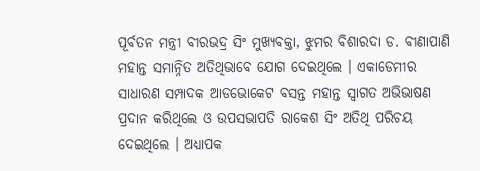ପୂର୍ବତନ ମନ୍ତ୍ରୀ ବୀରଭଦ୍ର ସିଂ ମୁଖ୍ୟବକ୍ତା, ଝୁମର ବିଶାରଦା ଡ. ବୀଣାପାଣି ମହାନ୍ତ ସମାନ୍ନିତ ଅତିଥିଭାବେ ଯୋଗ ଦେଇଥିଲେ । ଏକାଡେମୀର ସାଧାରଣ ସମ୍ପାଦକ ଆଡଭୋକେଟ ବସନ୍ତ ମହାନ୍ତ ସ୍ଵାଗତ ଅଭିଭାଷଣ ପ୍ରଦାନ କରିଥିଲେ ଓ ଉପସଭାପତି ରାକେଶ ସିଂ ଅତିଥି ପରିଚୟ ଦେଇଥିଲେ । ଅଧ୍ୟାପକ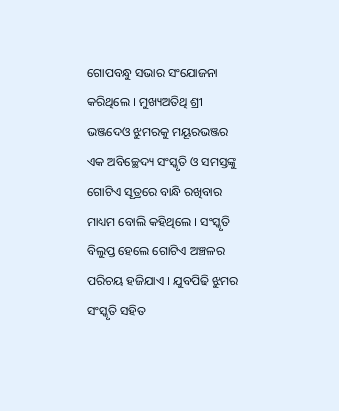ଗୋପବନ୍ଧୁ ସଭାର ସଂଯୋଜନା କରିଥିଲେ । ମୁଖ୍ୟଅତିଥି ଶ୍ରୀ ଭଞ୍ଜଦେଓ ଝୁମରକୁ ମୟୂରଭଞ୍ଜର ଏକ ଅବିଚ୍ଛେଦ୍ୟ ସଂସ୍କୃତି ଓ ସମସ୍ତଙ୍କୁ ଗୋଟିଏ ସୂତ୍ରରେ ବାନ୍ଧି ରଖିବାର ମାଧ୍ୟମ ବୋଲି କହିଥିଲେ । ସଂସ୍କୃତି ବିଲୁପ୍ତ ହେଲେ ଗୋଟିଏ ଅଞ୍ଚଳର ପରିଚୟ ହଜିଯାଏ । ଯୁବପିଢି ଝୁମର ସଂସ୍କୃତି ସହିତ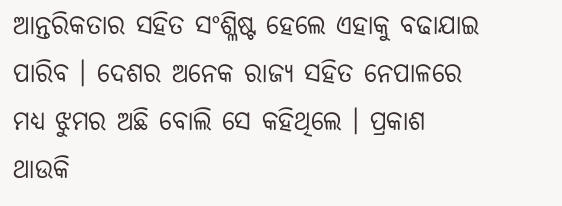ଆନ୍ତରିକତାର ସହିତ ସଂଶ୍ଳିଷ୍ଟ ହେଲେ ଏହାକୁ ବଢାଯାଇ ପାରିବ । ଦେଶର ଅନେକ ରାଜ୍ୟ ସହିତ ନେପାଳରେ ମଧ୍ୟ ଝୁମର ଅଛି ବୋଲି ସେ କହିଥିଲେ । ପ୍ରକାଶ ଥାଉକି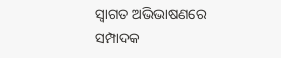ସ୍ଵାଗତ ଅଭିଭାଷଣରେ ସମ୍ପାଦକ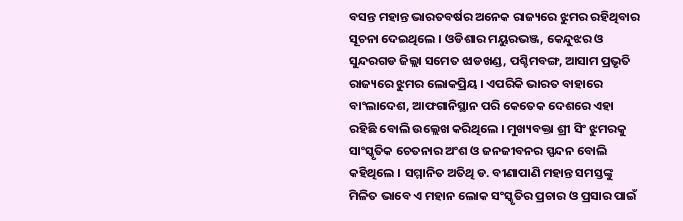ବସନ୍ତ ମହାନ୍ତ ଭାରତବର୍ଷର ଅନେକ ରାଜ୍ୟରେ ଝୁମର ରହିଥିବାର ସୂଚନା ଦେଇଥିଲେ । ଓଡିଶାର ମୟୁରଭଞ୍ଜ, କେନ୍ଦୁଝର ଓ ସୁନ୍ଦରଗଡ ଜିଲ୍ଲା ସମେତ ଝାଡଖଣ୍ଡ, ପଶ୍ଚିମବଙ୍ଗ, ଆସାମ ପ୍ରଭୃତି ରାଜ୍ୟରେ ଝୁମର ଲୋକପ୍ରିୟ । ଏପରିକି ଭାରତ ବାହାରେ ବାଂଲାଦେଶ, ଆଫଗାନିସ୍ଥାନ ପରି କେତେକ ଦେଶରେ ଏହା ରହିଛି ବୋଲି ଉଲ୍ଲେଖ କରିଥିଲେ । ମୁଖ୍ୟବକ୍ତା ଶ୍ରୀ ସିଂ ଝୁମରକୁ ସାଂସ୍କୃତିକ ଚେତନାର ଅଂଶ ଓ ଜନଜୀବନର ସ୍ପନ୍ଦନ ବୋଲି କହିଥିଲେ । ସମ୍ମାନିତ ଅତିଥି ଡ. ବୀଣାପାଣି ମହାନ୍ତ ସମସ୍ତଙ୍କୁ ମିଳିତ ଭାବେ ଏ ମହାନ ଲୋକ ସଂସ୍କୃତିର ପ୍ରଚାର ଓ ପ୍ରସାର ପାଇଁ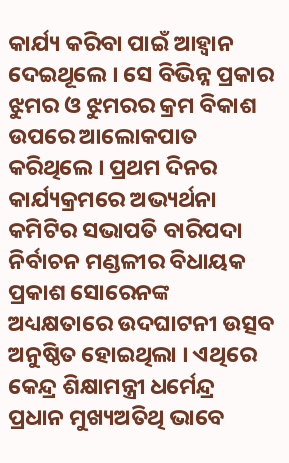କାର୍ଯ୍ୟ କରିବା ପାଇଁ ଆହ୍ଵାନ ଦେଇଥୂଲେ । ସେ ବିଭିନ୍ନ ପ୍ରକାର ଝୁମର ଓ ଝୁମରର କ୍ରମ ବିକାଶ ଉପରେ ଆଲୋକପାତ କରିଥିଲେ । ପ୍ରଥମ ଦିନର କାର୍ଯ୍ୟକ୍ରମରେ ଅଭ୍ୟର୍ଥନା କମିଟିର ସଭାପତି ବାରିପଦା ନିର୍ବାଚନ ମଣ୍ଡଳୀର ବିଧାୟକ ପ୍ରକାଶ ସୋରେନଙ୍କ ଅଧ୍ୟକ୍ଷତାରେ ଉଦଘାଟନୀ ଉତ୍ସବ ଅନୁଷ୍ଠିତ ହୋଇଥିଲା । ଏଥିରେ କେନ୍ଦ୍ର ଶିକ୍ଷାମନ୍ତ୍ରୀ ଧର୍ମେନ୍ଦ୍ର ପ୍ରଧାନ ମୁଖ୍ୟଅତିଥି ଭାବେ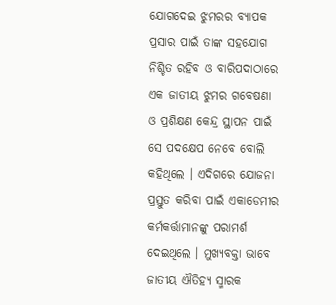ଯୋଗଦେଇ ଝୁମରର ବ୍ୟାପକ ପ୍ରସାର ପାଇଁ ତାଙ୍କ ସହଯୋଗ ନିଶ୍ଚିତ ରହିବ ଓ ବାରିପଦାଠାରେ ଏକ ଜାତୀୟ ଝୁମର ଗବେଷଣା ଓ ପ୍ରଶିକ୍ଷଣ କେନ୍ଦ୍ର ସ୍ଥାପନ ପାଇଁ ସେ ପଦକ୍ଷେପ ନେବେ ବୋଲି କହିଥିଲେ । ଏଦିଗରେ ଯୋଜନା ପ୍ରସ୍ତୁତ କରିବା ପାଇଁ ଏକାଡେମୀର କର୍ମକର୍ତ୍ତାମାନଙ୍କୁ ପରାମର୍ଶ ଦେଇଥିଲେ । ମୁଖ୍ୟବକ୍ତା ଭାବେ ଜାତୀୟ ଐତିହ୍ୟ ସ୍ମାରକ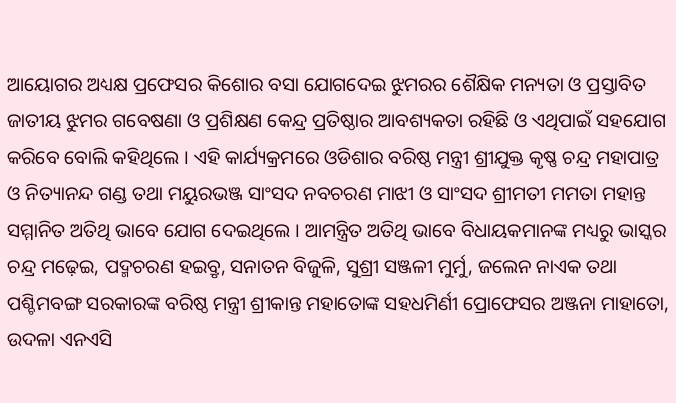ଆୟୋଗର ଅଧ୍ୟକ୍ଷ ପ୍ରଫେସର କିଶୋର ବସା ଯୋଗଦେଇ ଝୁମରର ଶୈକ୍ଷିକ ମନ୍ୟତା ଓ ପ୍ରସ୍ତାବିତ ଜାତୀୟ ଝୁମର ଗବେଷଣା ଓ ପ୍ରଶିକ୍ଷଣ କେନ୍ଦ୍ର ପ୍ରତିଷ୍ଠାର ଆବଶ୍ୟକତା ରହିଛି ଓ ଏଥିପାଇଁ ସହଯୋଗ କରିବେ ବୋଲି କହିଥିଲେ । ଏହି କାର୍ଯ୍ୟକ୍ରମରେ ଓଡିଶାର ବରିଷ୍ଠ ମନ୍ତ୍ରୀ ଶ୍ରୀଯୁକ୍ତ କୃଷ୍ଣ ଚନ୍ଦ୍ର ମହାପାତ୍ର ଓ ନିତ୍ୟାନନ୍ଦ ଗଣ୍ଡ ତଥା ମୟୁରଭଞ୍ଜ ସାଂସଦ ନବଚରଣ ମାଝୀ ଓ ସାଂସଦ ଶ୍ରୀମତୀ ମମତା ମହାନ୍ତ ସମ୍ମାନିତ ଅତିଥି ଭାବେ ଯୋଗ ଦେଇଥିଲେ । ଆମନ୍ତ୍ରିତ ଅତିଥି ଭାବେ ବିଧାୟକମାନଙ୍କ ମଧ୍ୟରୁ ଭାସ୍କର ଚନ୍ଦ୍ର ମଢ଼େଇ, ପଦ୍ମଚରଣ ହଇବ୍ରୃ, ସନାତନ ବିଜୁଳି, ସୁଶ୍ରୀ ସଞ୍ଜଳୀ ମୁର୍ମୁ, ଜଲେନ ନାଏକ ତଥା ପଶ୍ଚିମବଙ୍ଗ ସରକାରଙ୍କ ବରିଷ୍ଠ ମନ୍ତ୍ରୀ ଶ୍ରୀକାନ୍ତ ମହାତୋଙ୍କ ସହଧମିର୍ଣୀ ପ୍ରୋଫେସର ଅଞ୍ଜନା ମାହାତୋ, ଉଦଳା ଏନଏସି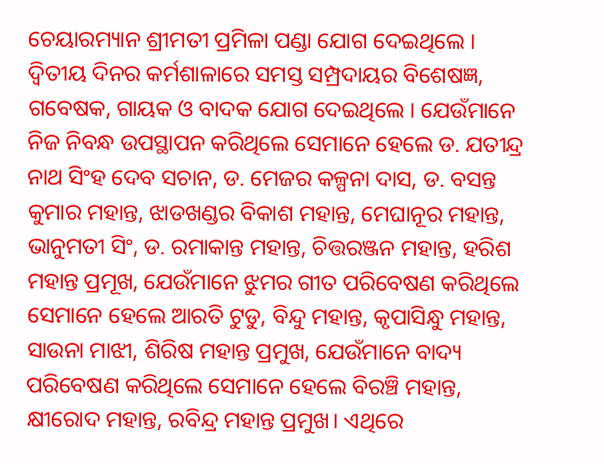ଚେୟାରମ୍ୟାନ ଶ୍ରୀମତୀ ପ୍ରମିଳା ପଣ୍ଡା ଯୋଗ ଦେଇଥିଲେ । ଦ୍ୱିତୀୟ ଦିନର କର୍ମଶାଳାରେ ସମସ୍ତ ସମ୍ପ୍ରଦାୟର ବିଶେଷଜ୍ଞ, ଗବେଷକ, ଗାୟକ ଓ ବାଦକ ଯୋଗ ଦେଇଥିଲେ । ଯେଉଁମାନେ ନିଜ ନିବନ୍ଧ ଉପସ୍ଥାପନ କରିଥିଲେ ସେମାନେ ହେଲେ ଡ. ଯତୀନ୍ଦ୍ର ନାଥ ସିଂହ ଦେବ ସଚାନ, ଡ. ମେଜର କଳ୍ପନା ଦାସ, ଡ. ବସନ୍ତ କୁମାର ମହାନ୍ତ, ଝାଡଖଣ୍ଡର ବିକାଶ ମହାନ୍ତ, ମେଘାନୂର ମହାନ୍ତ, ଭାନୁମତୀ ସିଂ, ଡ. ରମାକାନ୍ତ ମହାନ୍ତ, ଚିତ୍ତରଞ୍ଜନ ମହାନ୍ତ, ହରିଶ ମହାନ୍ତ ପ୍ରମୂଖ, ଯେଉଁମାନେ ଝୁମର ଗୀତ ପରିବେଷଣ କରିଥିଲେ ସେମାନେ ହେଲେ ଆରତି ଟୁଡୁ, ବିନ୍ଦୁ ମହାନ୍ତ, କୃପାସିନ୍ଧୁ ମହାନ୍ତ, ସାଉନା ମାଝୀ, ଶିରିଷ ମହାନ୍ତ ପ୍ରମୁଖ, ଯେଉଁମାନେ ବାଦ୍ୟ ପରିବେଷଣ କରିଥିଲେ ସେମାନେ ହେଲେ ବିରଞ୍ଚି ମହାନ୍ତ, କ୍ଷୀରୋଦ ମହାନ୍ତ, ରବିନ୍ଦ୍ର ମହାନ୍ତ ପ୍ରମୁଖ। ଏଥିରେ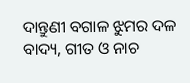ଦାନ୍ତୁଣୀ ବଗାଳ ଝୁମର ଦଳ ବାଦ୍ୟ, ଗୀତ ଓ ନାଚ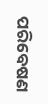ପରିବେଷଣ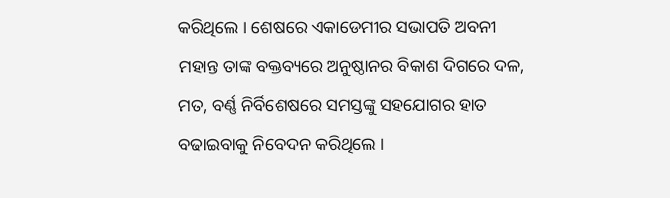କରିଥିଲେ । ଶେଷରେ ଏକାଡେମୀର ସଭାପତି ଅବନୀ ମହାନ୍ତ ତାଙ୍କ ବକ୍ତବ୍ୟରେ ଅନୁଷ୍ଠାନର ବିକାଶ ଦିଗରେ ଦଳ, ମତ, ବର୍ଣ୍ଣ ନିର୍ବିଶେଷରେ ସମସ୍ତଙ୍କୁ ସହଯୋଗର ହାତ ବଢାଇବାକୁ ନିବେଦନ କରିଥିଲେ ।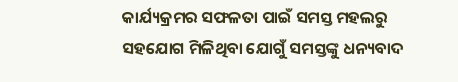କାର୍ଯ୍ୟକ୍ରମର ସଫଳତା ପାଇଁ ସମସ୍ତ ମହଲରୁ ସହଯୋଗ ମିଳିଥିବା ଯୋଗୁଁ ସମସ୍ତଙ୍କୁ ଧନ୍ୟବାଦ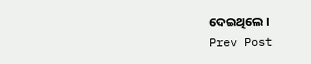ଦେଇଥିଲେ ।
Prev Post